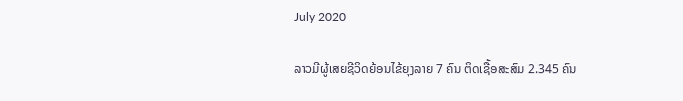July 2020

ລາວມີຜູ້ເສຍຊີວິດຍ້ອນໄຂ້ຍຸງລາຍ 7 ຄົນ ຕິດເຊື້ອສະສົມ 2.345 ຄົນ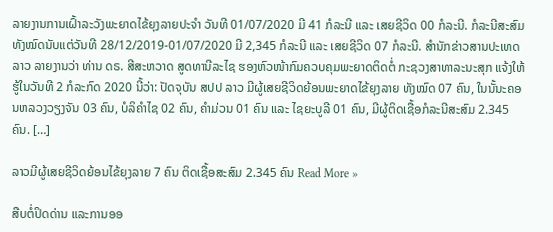ລາຍງານການເຝົ້າລະວັງພະຍາດໄຂ້ຍຸງລາຍປະຈໍາ ວັນທີ 01/07/2020 ມີ 41 ກໍລະນີ ແລະ ເສຍຊີວິດ 00 ກໍລະນີ. ກໍລະນີສະສົມທັງໝົດນັບແຕ່ວັນທີ 28/12/2019-01/07/2020 ມີ 2,345 ກໍລະນີ ແລະ ເສຍຊີວິດ 07 ກໍລະນີ. ສຳນັກຂ່າວສານປະເທດລາວ ລາຍງານວ່າ ທ່ານ ດຣ. ສີສະຫວາດ ສູດທານີລະໄຊ ຮອງຫົວໜ້າກົມຄວບຄຸມພະຍາດຕິດຕໍ່ ກະຊວງສາທາລະນະສຸກ ແຈ້ງໃຫ້ຮູ້ໃນວັນທີ 2 ກໍລະກົດ 2020 ນີ້ວ່າ: ປັດຈຸບັນ ສປປ ລາວ ມີຜູ້ເສຍຊີວິດຍ້ອນພະຍາດໄຂ້ຍຸງລາຍ ທັງໝົດ 07 ຄົນ, ໃນນັ້ນະຄອນຫລວງວຽງຈັນ 03 ຄົນ, ບໍລິຄໍາໄຊ 02 ຄົນ, ຄໍາມ່ວນ 01 ຄົນ ແລະ ໄຊຍະບູລີ 01 ຄົນ, ມີຜູ້ຕິດເຊື້ອກໍລະນີສະສົມ 2.345 ຄົນ. […]

ລາວມີຜູ້ເສຍຊີວິດຍ້ອນໄຂ້ຍຸງລາຍ 7 ຄົນ ຕິດເຊື້ອສະສົມ 2.345 ຄົນ Read More »

ສືບຕໍ່ປິດດ່ານ ແລະການອອ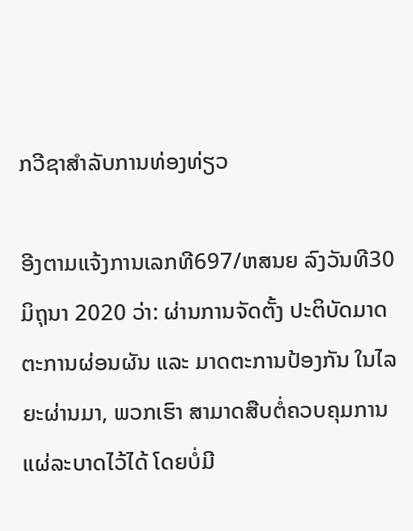ກວີຊາສຳລັບການທ່ອງທ່ຽວ

ອີງຕາມແຈ້ງການເລກທີ697/ຫສນຍ ລົງວັນທີ30 ມິຖຸນາ 2020 ວ່າ: ຜ່ານການຈັດຕັ້ງ ປະຕິບັດມາດຕະການຜ່ອນຜັນ ແລະ ມາດຕະການປ້ອງກັນ ໃນໄລຍະຜ່ານມາ, ພວກເຮົາ ສາມາດສືບຕໍ່ຄວບຄຸມການແຜ່ລະບາດໄວ້ໄດ້ ໂດຍບໍ່ມີ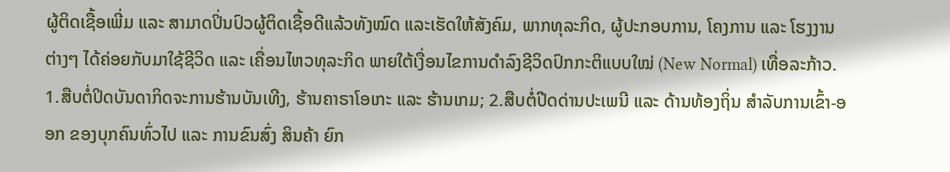ຜູ້ຕິດເຊື້ອເພີ່ມ ແລະ ສາມາດປິ່ນປົວຜູ້ຕິດເຊື້ອດີແລ້ວທັງໝົດ ແລະເຮັດໃຫ້ສັງຄົມ, ພາກທຸລະກິດ, ຜູ້ປະກອບການ, ໂຄງການ ແລະ ໂຮງງານຕ່າງໆ ໄດ້ຄ່ອຍກັບມາໃຊ້ຊີວິດ ແລະ ເຄື່ອນໄຫວທຸລະກິດ ພາຍໃຕ້ເງື່ອນໄຂການດໍາລົງຊີວິດປົກກະຕິແບບໃໝ່ (New Normal) ເທື່ອລະກ້າວ. 1.ສືບຕໍ່ປິດບັນດາກິດຈະການຮ້ານບັນເທີງ, ຮ້ານຄາຣາໂອເກະ ແລະ ຮ້ານເກມ; 2.ສືບຕໍ່ປີດດ່ານປະເພນີ ແລະ ດ້ານທ້ອງຖິ່ນ ສໍາລັບການເຂົ້າ-ອອກ ຂອງບຸກຄົນທົ່ວໄປ ແລະ ການຂົນສົ່ງ ສິນຄ້າ ຍົກ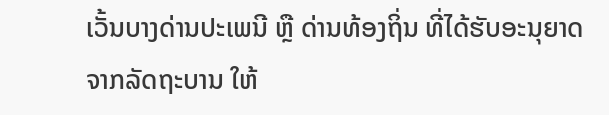ເວັ້ນບາງດ່ານປະເພນີ ຫຼື ດ່ານທ້ອງຖິ່ນ ທີ່ໄດ້ຮັບອະນຸຍາດຈາກລັດຖະບານ ໃຫ້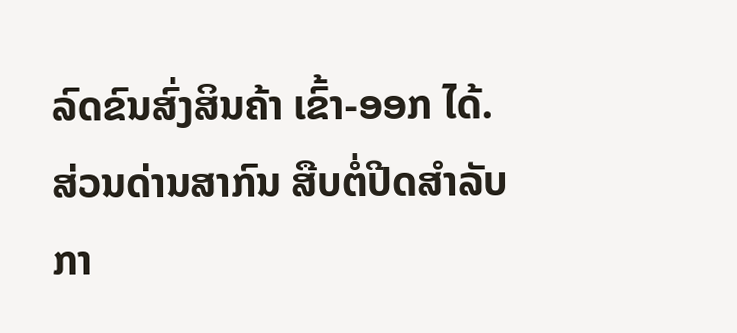ລົດຂົນສົ່ງສິນຄ້າ ເຂົ້າ-ອອກ ໄດ້. ສ່ວນດ່ານສາກົນ ສືບຕໍ່ປີດສໍາລັບກາ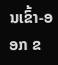ນເຂົ້າ-ອອກ ຂ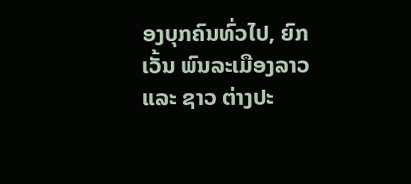ອງບຸກຄົນທົ່ວໄປ, ຍົກເວັ້ນ ພົນລະເມືອງລາວ ແລະ ຊາວ ຕ່າງປະ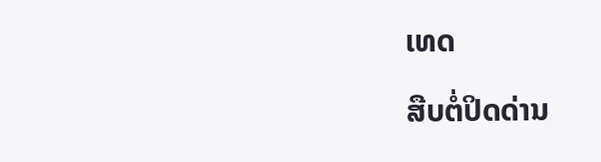ເທດ

ສືບຕໍ່ປິດດ່ານ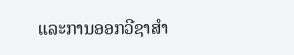ແລະການອອກວີຊາສຳ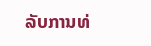ລັບການທ່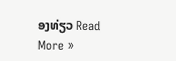ອງທ່ຽວ Read More »